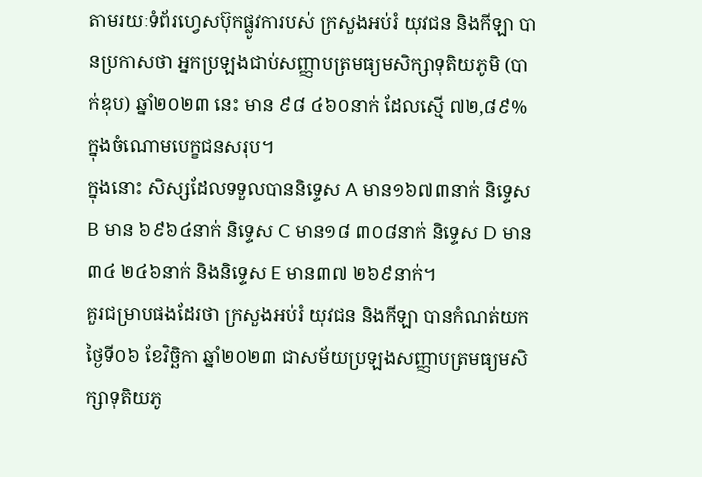តាមរយៈទំព័រហ្វេសប៊ុកផ្លូវការបស់ ក្រសួងអប់រំ យុវជន និងកីឡា បានប្រកាសថា អ្នកប្រឡងជាប់សញ្ញាបត្រមធ្យមសិក្សាទុតិយភូមិ (បាក់ឌុប) ឆ្នាំ២០២៣ នេះ មាន ៩៨ ៤៦០នាក់ ដែលស្មើ ៧២,៨៩% ក្នុងចំណោមបេក្ខជនសរុប។
ក្នុងនោះ សិស្សដែលទទួលបាននិទ្ទេស A មាន១៦៧៣នាក់ និទ្ទេស B មាន ៦៩៦៤នាក់ និទ្ទេស C មាន១៨ ៣០៨នាក់ និទ្ទេស D មាន៣៤ ២៤៦នាក់ និងនិទ្ទេស E មាន៣៧ ២៦៩នាក់។
គួរជម្រាបផងដែរថា ក្រសួងអប់រំ យុវជន និងកីឡា បានកំណត់យកថ្ងៃទី០៦ ខែវិច្ឆិកា ឆ្នាំ២០២៣ ជាសម័យប្រឡងសញ្ញាបត្រមធ្យមសិក្សាទុតិយភូ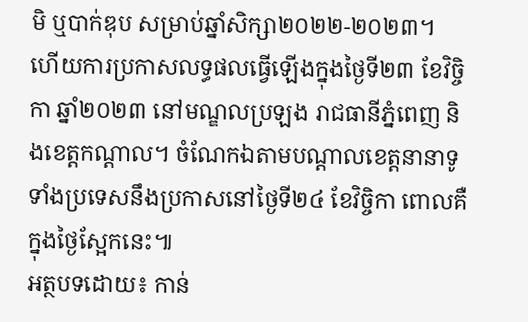មិ ឬបាក់ឌុប សម្រាប់ឆ្នាំសិក្សា២០២២-២០២៣។ ហើយការប្រកាសលទ្ធផលធ្វើឡើងក្នុងថ្ងៃទី២៣ ខែវិច្ចិកា ឆ្នាំ២០២៣ នៅមណ្ឌលប្រឡង រាជធានីភ្នំពេញ និងខេត្តកណ្តាល។ ចំណែកឯតាមបណ្តាលខេត្តនានាទូទាំងប្រទេសនឹងប្រកាសនៅថ្ងៃទី២៤ ខែវិច្ចិកា ពោលគឺក្នុងថ្ងៃស្អែកនេះ៕
អត្ថបទដោយ៖ កាន់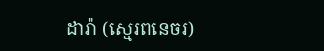ដារ៉ា (ស្មេរពនេចរ)